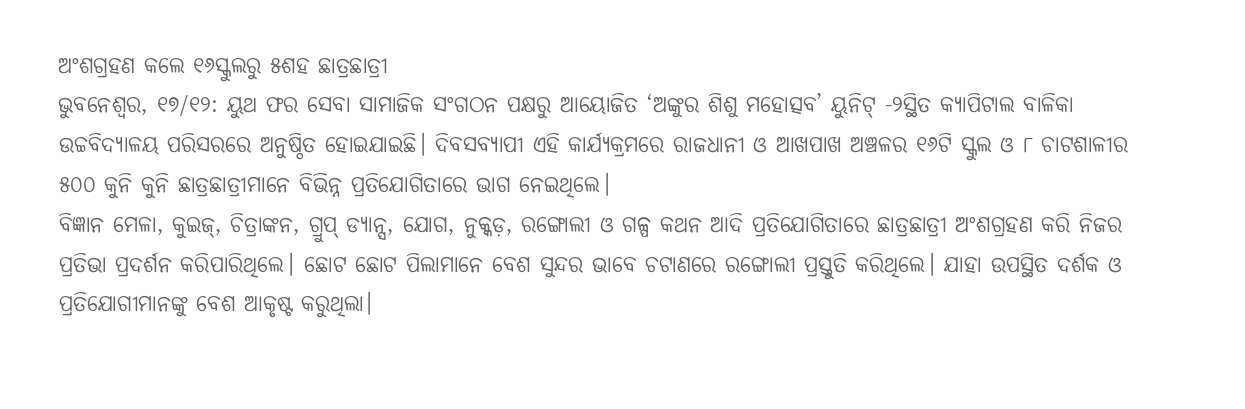ଅଂଶଗ୍ରହଣ କଲେ ୧୬ସ୍କୁଲରୁ ୫ଶହ ଛାତ୍ରଛାତ୍ରୀ
ଭୁବନେଶ୍ବର, ୧୭/୧୨: ୟୁଥ ଫର ସେବା ସାମାଜିକ ସଂଗଠନ ପକ୍ଷରୁ ଆୟୋଜିତ ‘ଅଙ୍କୁର ଶିଶୁ ମହୋତ୍ସବ’ ୟୁନିଟ୍ -୨ସ୍ଥିତ କ୍ୟାପିଟାଲ ବାଳିକା ଉଚ୍ଚବିଦ୍ୟାଳୟ ପରିସରରେ ଅନୁଷ୍ଠିତ ହୋଇଯାଇଛି। ଦିବସବ୍ୟାପୀ ଏହି କାର୍ଯ୍ୟକ୍ରମରେ ରାଜଧାନୀ ଓ ଆଖପାଖ ଅଞ୍ଚଳର ୧୬ଟି ସ୍କୁଲ ଓ ୮ ଚାଟଶାଳୀର ୫୦୦ କୁନି କୁନି ଛାତ୍ରଛାତ୍ରୀମାନେ ବିଭିନ୍ନ ପ୍ରତିଯୋଗିତାରେ ଭାଗ ନେଇଥିଲେ।
ବିଜ୍ଞାନ ମେଳା, କୁଇଜ୍, ଚିତ୍ରାଙ୍କନ, ଗ୍ରୁପ୍ ଡ୍ୟାନ୍ସ, ଯୋଗ, ନୁକ୍କଡ଼, ରଙ୍ଗୋଲୀ ଓ ଗଳ୍ପ କଥନ ଆଦି ପ୍ରତିଯୋଗିତାରେ ଛାତ୍ରଛାତ୍ରୀ ଅଂଶଗ୍ରହଣ କରି ନିଜର ପ୍ରତିଭା ପ୍ରଦର୍ଶନ କରିପାରିଥିଲେ। ଛୋଟ ଛୋଟ ପିଲାମାନେ ବେଶ ସୁନ୍ଦର ଭାବେ ଚଟାଣରେ ରଙ୍ଗୋଲୀ ପ୍ରସ୍ତୁତି କରିଥିଲେ। ଯାହା ଉପସ୍ଥିତ ଦର୍ଶକ ଓ ପ୍ରତିଯୋଗୀମାନଙ୍କୁ ବେଶ ଆକୃଷ୍ଟ କରୁଥିଲା।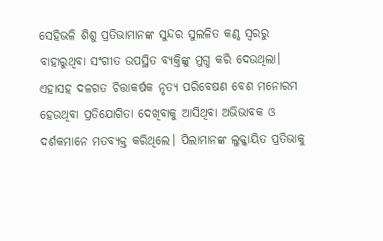ସେହିଭଳି ଶିଶୁ ପ୍ରତିଭାମାନଙ୍କ ସୁନ୍ଦର ସୁଲଳିତ କଣ୍ଠ ସ୍ଵରରୁ ବାହାରୁଥିବା ସଂଗୀତ ଉପସ୍ଥିତ ବ୍ୟକ୍ତିଙ୍କୁ ମୁଗ୍ଧ କରି ଦେଉଥିଲା। ଏହାସହ ଦଳଗତ ଚିତ୍ତାକର୍ଷକ ନୃତ୍ୟ ପରିବେଷଣ ବେଶ ମନୋରମ ହେଉଥିବା ପ୍ରତିଯୋଗିତା ଦେଖିବାକୁ ଆସିଥିବା ଅଭିଭାବକ ଓ ଦର୍ଶକମାନେ ମତବ୍ୟକ୍ତ କରିଥିଲେ। ପିଲାମାନଙ୍କ ଲୁକ୍କାୟିତ ପ୍ରତିଭାକୁ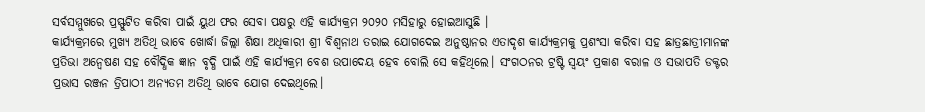ସର୍ବସମ୍ମୁଖରେ ପ୍ରସ୍ଫୁଟିତ କରିବା ପାଇଁ ୟୁଥ ଫର ସେବା ପକ୍ଷରୁ ଏହି କାର୍ଯ୍ୟକ୍ରମ ୨୦୨୦ ମସିହାରୁ ହୋଇଆସୁଛି ।
କାର୍ଯ୍ୟକ୍ରମରେ ମୁଖ୍ୟ ଅତିଥି ଭାବେ ଖୋର୍ଦ୍ଧା ଜିଲ୍ଲା ଶିକ୍ଷା ଅଧିକାରୀ ଶ୍ରୀ ବିଶ୍ବନାଥ ତରାଇ ଯୋଗଦେଇ ଅନୁଷ୍ଠାନର ଏତାଦୃଶ କାର୍ଯ୍ୟକ୍ରମକୁ ପ୍ରଶଂସା କରିବା ସହ ଛାତ୍ରଛାତ୍ରୀମାନଙ୍କ ପ୍ରତିଭା ଅନ୍ବେଷଣ ସହ ବୌଦ୍ଧିକ ଜ୍ଞାନ ବୃଦ୍ଧି ପାଇଁ ଏହି କାର୍ଯ୍ୟକ୍ରମ ବେଶ ଉପାଦେୟ ହେବ ବୋଲି ସେ କହିଥିଲେ। ସଂଗଠନର ଟ୍ରଷ୍ଟି ସ୍ବୟଂ ପ୍ରକାଶ ବରାଳ ଓ ସଭାପତି ଡକ୍ଟର ପ୍ରଭାସ ରଞ୍ଜନ ତ୍ରିପାଠୀ ଅନ୍ୟତମ ଅତିଥି ଭାବେ ଯୋଗ ଦେଇଥିଲେ।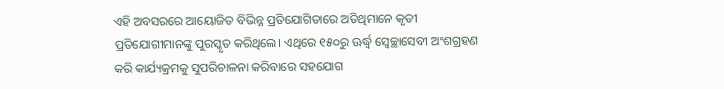ଏହି ଅବସରରେ ଆୟୋଜିତ ବିଭିନ୍ନ ପ୍ରତିଯୋଗିତାରେ ଅତିଥିମାନେ କୃତୀ ପ୍ରତିଯୋଗୀମାନଙ୍କୁ ପୁରସ୍କୃତ କରିଥିଲେ। ଏଥିରେ ୧୫୦ରୁ ଊର୍ଦ୍ଧ୍ବ ସ୍ବେଚ୍ଛାସେବୀ ଅଂଶଗ୍ରହଣ କରି କାର୍ଯ୍ୟକ୍ରମକୁ ସୁପରିଚାଳନା କରିବାରେ ସହଯୋଗ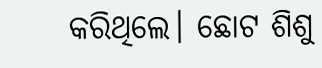କରିଥିଲେ। ଛୋଟ ଶିଶୁ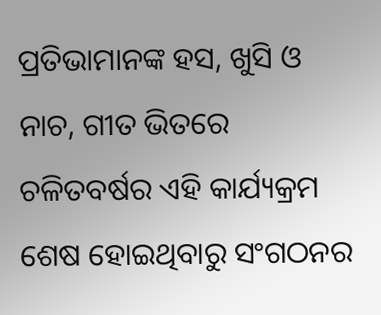ପ୍ରତିଭାମାନଙ୍କ ହସ, ଖୁସି ଓ ନାଚ, ଗୀତ ଭିତରେ ଚଳିତବର୍ଷର ଏହି କାର୍ଯ୍ୟକ୍ରମ ଶେଷ ହୋଇଥିବାରୁ ସଂଗଠନର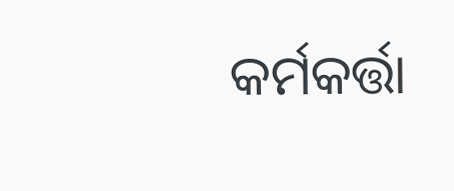କର୍ମକର୍ତ୍ତା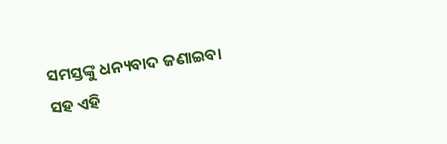ସମସ୍ତଙ୍କୁ ଧନ୍ୟବାଦ ଜଣାଇବା ସହ ଏହି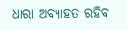ଧାରା ଅବ୍ୟାହତ ରହିବ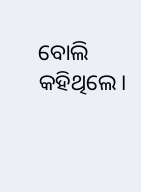ବୋଲି କହିଥିଲେ।